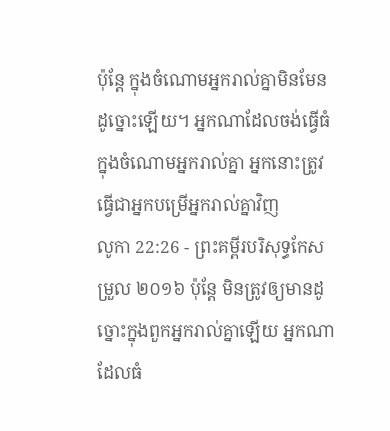ប៉ុន្តែ ក្នុងចំណោមអ្នករាល់គ្នាមិនមែនដូច្នោះឡើយ។ អ្នកណាដែលចង់ធ្វើធំក្នុងចំណោមអ្នករាល់គ្នា អ្នកនោះត្រូវធ្វើជាអ្នកបម្រើអ្នករាល់គ្នាវិញ
លូកា 22:26 - ព្រះគម្ពីរបរិសុទ្ធកែសម្រួល ២០១៦ ប៉ុន្តែ មិនត្រូវឲ្យមានដូច្នោះក្នុងពួកអ្នករាល់គ្នាឡើយ អ្នកណាដែលធំ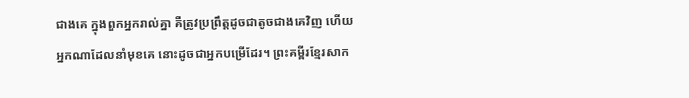ជាងគេ ក្នុងពួកអ្នករាល់គ្នា គឺត្រូវប្រព្រឹត្តដូចជាតូចជាងគេវិញ ហើយអ្នកណាដែលនាំមុខគេ នោះដូចជាអ្នកបម្រើដែរ។ ព្រះគម្ពីរខ្មែរសាក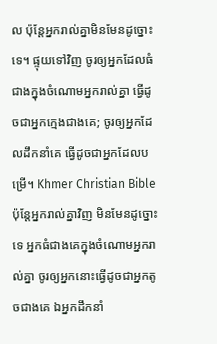ល ប៉ុន្តែអ្នករាល់គ្នាមិនមែនដូច្នោះទេ។ ផ្ទុយទៅវិញ ចូរឲ្យអ្នកដែលធំជាងក្នុងចំណោមអ្នករាល់គ្នា ធ្វើដូចជាអ្នកក្មេងជាងគេ; ចូរឲ្យអ្នកដែលដឹកនាំគេ ធ្វើដូចជាអ្នកដែលបម្រើ។ Khmer Christian Bible ប៉ុន្ដែអ្នករាល់គ្នាវិញ មិនមែនដូច្នោះទេ អ្នកធំជាងគេក្នុងចំណោមអ្នករាល់គ្នា ចូរឲ្យអ្នកនោះធ្វើដូចជាអ្នកតូចជាងគេ ឯអ្នកដឹកនាំ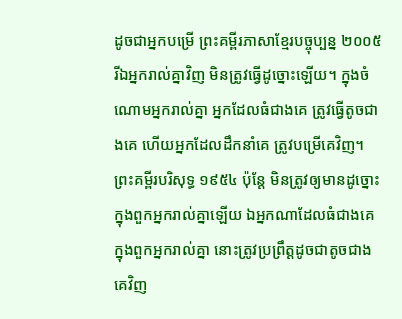ដូចជាអ្នកបម្រើ ព្រះគម្ពីរភាសាខ្មែរបច្ចុប្បន្ន ២០០៥ រីឯអ្នករាល់គ្នាវិញ មិនត្រូវធ្វើដូច្នោះឡើយ។ ក្នុងចំណោមអ្នករាល់គ្នា អ្នកដែលធំជាងគេ ត្រូវធ្វើតូចជាងគេ ហើយអ្នកដែលដឹកនាំគេ ត្រូវបម្រើគេវិញ។ ព្រះគម្ពីរបរិសុទ្ធ ១៩៥៤ ប៉ុន្តែ មិនត្រូវឲ្យមានដូច្នោះក្នុងពួកអ្នករាល់គ្នាឡើយ ឯអ្នកណាដែលធំជាងគេ ក្នុងពួកអ្នករាល់គ្នា នោះត្រូវប្រព្រឹត្តដូចជាតូចជាងគេវិញ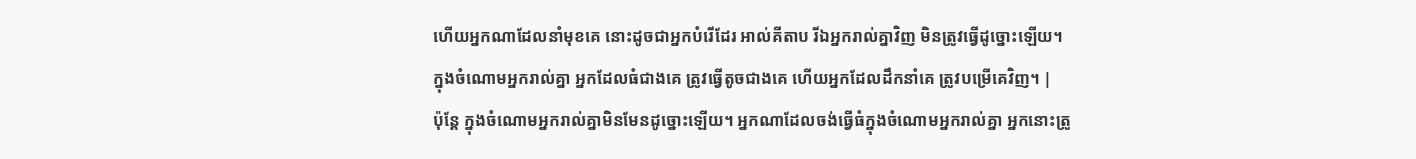ហើយអ្នកណាដែលនាំមុខគេ នោះដូចជាអ្នកបំរើដែរ អាល់គីតាប រីឯអ្នករាល់គ្នាវិញ មិនត្រូវធ្វើដូច្នោះឡើយ។ ក្នុងចំណោមអ្នករាល់គ្នា អ្នកដែលធំជាងគេ ត្រូវធ្វើតូចជាងគេ ហើយអ្នកដែលដឹកនាំគេ ត្រូវបម្រើគេវិញ។ |
ប៉ុន្តែ ក្នុងចំណោមអ្នករាល់គ្នាមិនមែនដូច្នោះឡើយ។ អ្នកណាដែលចង់ធ្វើធំក្នុងចំណោមអ្នករាល់គ្នា អ្នកនោះត្រូ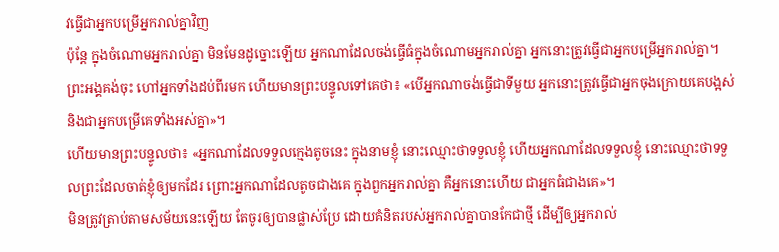វធ្វើជាអ្នកបម្រើអ្នករាល់គ្នាវិញ
ប៉ុន្តែ ក្នុងចំណោមអ្នករាល់គ្នា មិនមែនដូច្នោះឡើយ អ្នកណាដែលចង់ធ្វើធំក្នុងចំណោមអ្នករាល់គ្នា អ្នកនោះត្រូវធ្វើជាអ្នកបម្រើអ្នករាល់គ្នា។
ព្រះអង្គគង់ចុះ ហៅអ្នកទាំងដប់ពីរមក ហើយមានព្រះបន្ទូលទៅគេថា៖ «បើអ្នកណាចង់ធ្វើជាទីមួយ អ្នកនោះត្រូវធ្វើជាអ្នកចុងក្រោយគេបង្អស់ និងជាអ្នកបម្រើគេទាំងអស់គ្នា»។
ហើយមានព្រះបន្ទូលថា៖ «អ្នកណាដែលទទួលក្មេងតូចនេះ ក្នុងនាមខ្ញុំ នោះឈ្មោះថាទទួលខ្ញុំ ហើយអ្នកណាដែលទទួលខ្ញុំ នោះឈ្មោះថាទទួលព្រះដែលចាត់ខ្ញុំឲ្យមកដែរ ព្រោះអ្នកណាដែលតូចជាងគេ ក្នុងពួកអ្នករាល់គ្នា គឺអ្នកនោះហើយ ជាអ្នកធំជាងគេ»។
មិនត្រូវត្រាប់តាមសម័យនេះឡើយ តែចូរឲ្យបានផ្លាស់ប្រែ ដោយគំនិតរបស់អ្នករាល់គ្នាបានកែជាថ្មី ដើម្បីឲ្យអ្នករាល់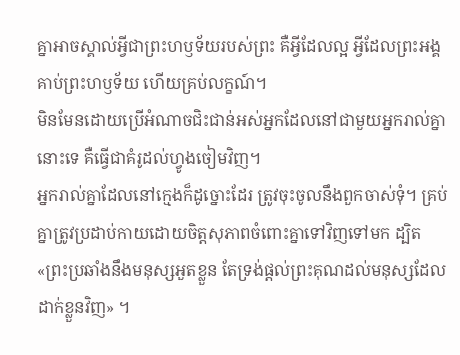គ្នាអាចស្គាល់អ្វីជាព្រះហឫទ័យរបស់ព្រះ គឺអ្វីដែលល្អ អ្វីដែលព្រះអង្គគាប់ព្រះហឫទ័យ ហើយគ្រប់លក្ខណ៍។
មិនមែនដោយប្រើអំណាចជិះជាន់អស់អ្នកដែលនៅជាមួយអ្នករាល់គ្នានោះទេ គឺធ្វើជាគំរូដល់ហ្វូងចៀមវិញ។
អ្នករាល់គ្នាដែលនៅក្មេងក៏ដូច្នោះដែរ ត្រូវចុះចូលនឹងពួកចាស់ទុំ។ គ្រប់គ្នាត្រូវប្រដាប់កាយដោយចិត្តសុភាពចំពោះគ្នាទៅវិញទៅមក ដ្បិត «ព្រះប្រឆាំងនឹងមនុស្សអួតខ្លួន តែទ្រង់ផ្តល់ព្រះគុណដល់មនុស្សដែលដាក់ខ្លួនវិញ» ។